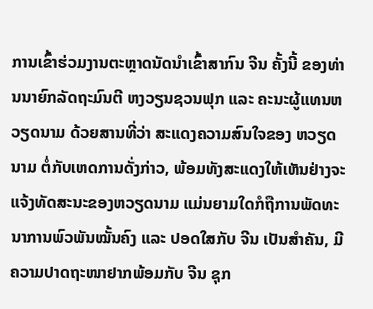ການເຂົ້າຮ່ວມງານຕະຫຼາດນັດນໍາເຂົ້າສາກົນ ຈີນ ຄັ້ງນີ້ ຂອງທ່ານນາຍົກລັດຖະມົນຕີ ຫງວຽນຊວນຟຸກ ແລະ ຄະນະຜູ້ແທນຫວຽດນາມ ດ້ວຍສານທີ່ວ່າ ສະແດງຄວາມສົນໃຈຂອງ ຫວຽດນາມ ຕໍ່ກັບເຫດການດັ່ງກ່າວ, ພ້ອມທັງສະແດງໃຫ້ເຫັນຢ່າງຈະແຈ້ງທັດສະນະຂອງຫວຽດນາມ ແມ່ນຍາມໃດກໍຖືການພັດທະນາການພົວພັນໝັ້ນຄົງ ແລະ ປອດໃສກັບ ຈີນ ເປັນສໍາຄັນ, ມີຄວາມປາດຖະໜາຢາກພ້ອມກັບ ຈີນ ຊຸກ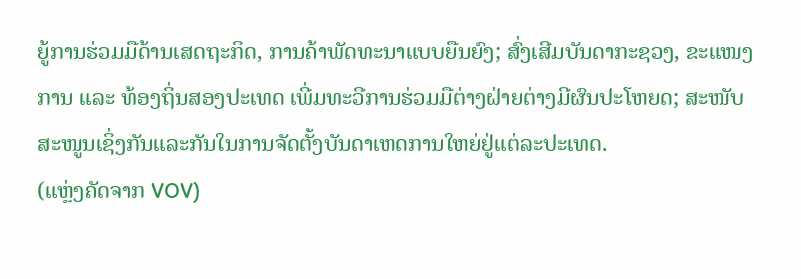ຍູ້ການຮ່ວມມືດ້ານເສດຖະກິດ, ການຄ້າພັດທະນາແບບຍືນຍົງ; ສົ່ງເສີມບັນດາກະຊວງ, ຂະແໜງການ ແລະ ທ້ອງຖິ່ນສອງປະເທດ ເພີ່ມທະວີການຮ່ວມມືຕ່າງຝ່າຍຕ່າງມີຜົນປະໂຫຍດ; ສະໜັບສະໜູນເຊິ່ງກັນແລະກັນໃນການຈັດຕັ້ງບັນດາເຫດການໃຫຍ່ຢູ່ແຕ່ລະປະເທດ.
(ແຫຼ່ງຄັດຈາກ VOV)